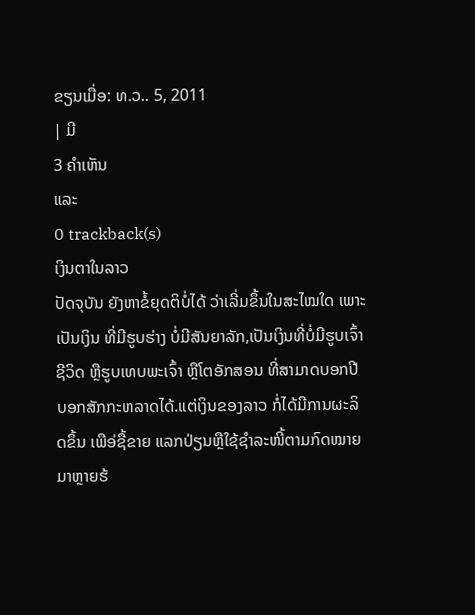ຂຽນເມື່ອ: ທ.ວ.. 5, 2011
| ມີ
3 ຄຳເຫັນ
ແລະ
0 trackback(s)
ເງິນຕາໃນລາວ
ປັດຈຸບັນ ຍັງຫາຂໍ້ຍຸດຕິບໍ່ໄດ້ ວ່າເລີ່ມຂຶ້ນໃນສະໄໝໃດ ເພາະເປັນເງິນ ທີ່ມີຮູບຮ່າງ ບໍ່ມີສັນຍາລັກ,ເປັນເງິນທີ່ບໍ່ມີຮູບເຈົ້າຊີວິດ ຫຼືຮູບເທບພະເຈົ້າ ຫຼືໂຕອັກສອນ ທີ່ສາມາດບອກປີ ບອກສັກກະຫລາດໄດ້.ແຕ່ເງິນຂອງລາວ ກໍ່ໄດ້ມີການຜະລິດຂຶ້ນ ເພືອ່ຊື້ຂາຍ ແລກປ່ຽນຫຼືໃຊ້ຊຳລະໜີ້ຕາມກົດໝາຍມາຫຼາຍຮ້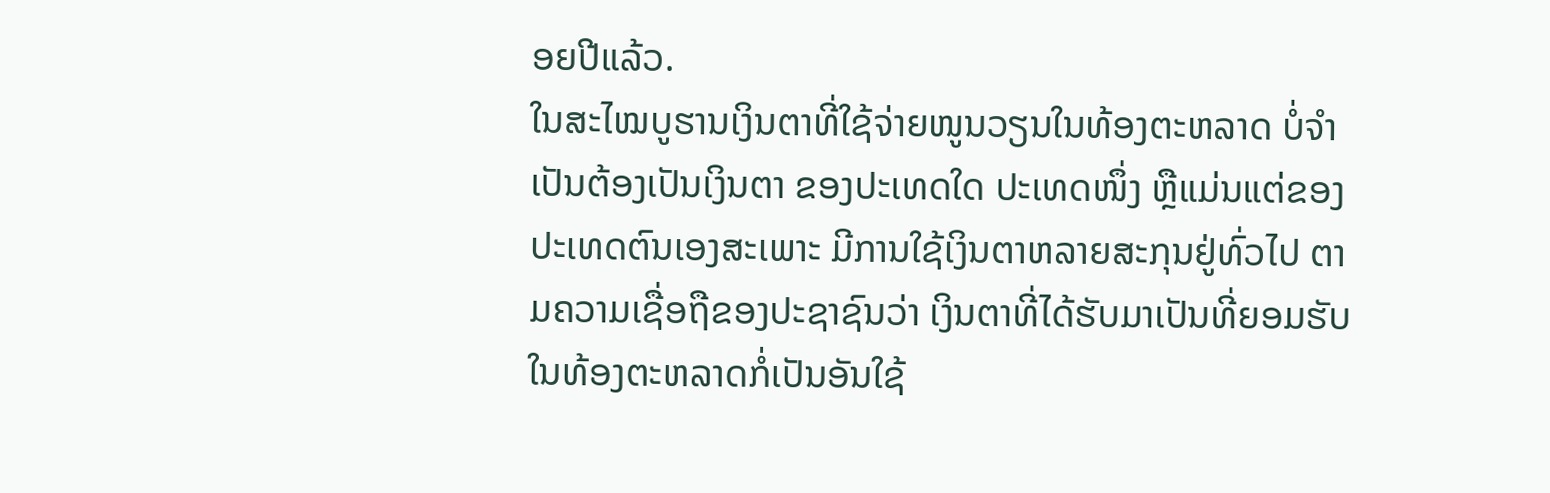ອຍປີແລ້ວ.
ໃນສະໄໝບູຮານເງິນຕາທີ່ໃຊ້ຈ່າຍໜູນວຽນໃນທ້ອງຕະຫລາດ ບໍ່ຈຳເປັນຕ້ອງເປັນເງິນຕາ ຂອງປະເທດໃດ ປະເທດໜຶ່ງ ຫຼືແມ່ນແຕ່ຂອງປະເທດຕົນເອງສະເພາະ ມີການໃຊ້ເງິນຕາຫລາຍສະກຸນຢູ່ທົ່ວໄປ ຕາມຄວາມເຊື່ອຖືຂອງປະຊາຊົນວ່າ ເງິນຕາທີ່ໄດ້ຮັບມາເປັນທີ່ຍອມຮັບໃນທ້ອງຕະຫລາດກໍ່ເປັນອັນໃຊ້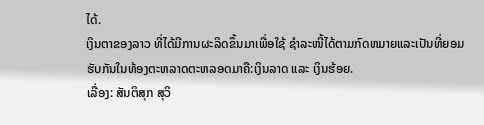ໄດ້.
ເງິນຕາຂອງລາວ ທີ່ໄດ້ມີການຜະລິດຂຶ້ນມາເພື່ອໃຊ້ ຊຳລະໜີ້ໄດ້ຕາມກົດຫມາຍແລະເປັນທີ່ຍອມຮັບກັນໃນທ້ອງຕະຫລາດຕະຫລອດມາຄື:ເງິນລາດ ແລະ ເງິນຮ້ອຍ.
ເລື່ອງ: ສັນຕິສຸກ ສຸວິ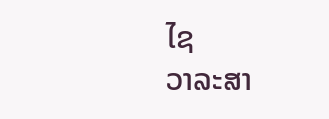ໄຊ
ວາລະສາ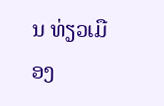ນ ທ່ຽວເມືອງ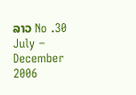ລາວ No .30 July – December 2006